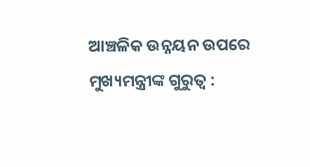ଆଞ୍ଚଳିକ ଉନ୍ନୟନ ଉପରେ ମୁଖ୍ୟମନ୍ତ୍ରୀଙ୍କ ଗୁରୁତ୍ୱ :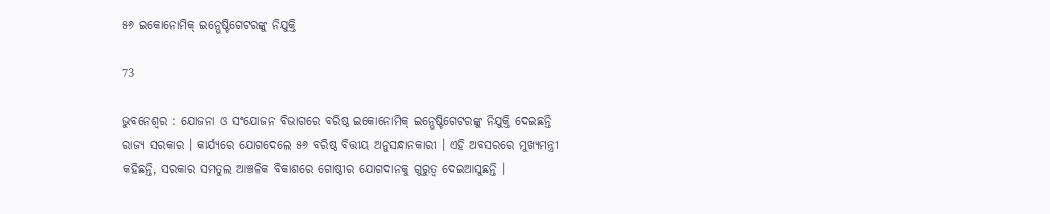୫୬ ଇକୋନୋମିକ୍ ଇନ୍ଭେଷ୍ଟିଗେଟରଙ୍କୁ ନିଯୁକ୍ତି

73

ଭୁବନେଶ୍ୱର : ଯୋଜନା ଓ ସଂଯୋଜନ ବିଭାଗରେ ବରିଷ୍ଠ ଇକୋନୋମିକ୍ ଇନ୍ଭେଷ୍ଟିଗେଟରଙ୍କୁ ନିଯୁକ୍ତି ଦେଇଛନ୍ତି ରାଜ୍ୟ ସରକାର । କାର୍ଯ୍ୟରେ ଯୋଗଦେଲେ ୫୬ ବରିଷ୍ଠ ବିତ୍ତୀୟ ଅନୁସନ୍ଧାନକାରୀ । ଏହି ଅବସରରେ ମୁଖ୍ୟମନ୍ତ୍ରୀ କହିଛନ୍ତି, ସରକାର ସମତୁଲ ଆଞ୍ଚଳିକ ବିକାଶରେ ଗୋଷ୍ଠୀର ଯୋଗଦାନକୁ ଗୁରୁତ୍ୱ ଦେଇଆସୁଛନ୍ତି ।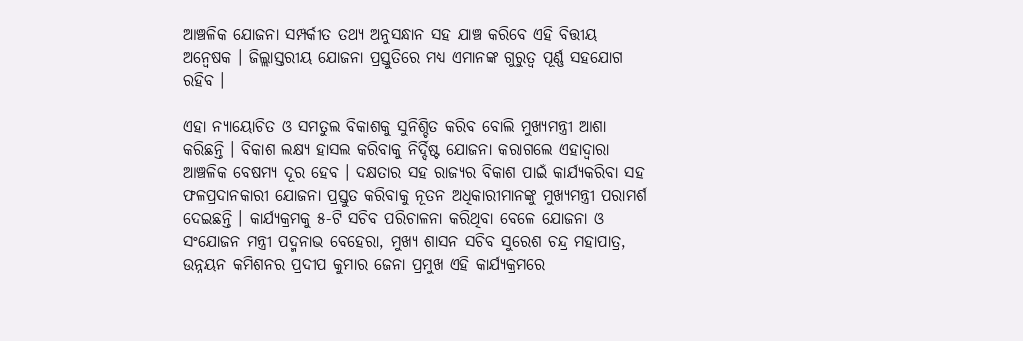ଆଞ୍ଚଳିକ ଯୋଜନା ସମ୍ପର୍କୀତ ତଥ୍ୟ ଅନୁସନ୍ଧାନ ସହ ଯାଞ୍ଚ କରିବେ ଏହି ବିତ୍ତୀୟ ଅନ୍ୱେଷକ । ଜିଲ୍ଲାସ୍ତରୀୟ ଯୋଜନା ପ୍ରସ୍ତୁତିରେ ମଧ୍ୟ ଏମାନଙ୍କ ଗୁରୁତ୍ୱ ପୂର୍ଣ୍ଣ ସହଯୋଗ ରହିବ ।

ଏହା ନ୍ୟାୟୋଚିତ ଓ ସମତୁଲ ବିକାଶକୁ ସୁନିଶ୍ଚିତ କରିବ ବୋଲି ମୁଖ୍ୟମନ୍ତ୍ରୀ ଆଶା କରିଛନ୍ତି । ବିକାଶ ଲକ୍ଷ୍ୟ ହାସଲ କରିବାକୁ ନିର୍ଦ୍ଦିଷ୍ଟ ଯୋଜନା କରାଗଲେ ଏହାଦ୍ୱାରା ଆଞ୍ଚଳିକ ବେଷମ୍ୟ ଦୂର ହେବ । ଦକ୍ଷତାର ସହ ରାଜ୍ୟର ବିକାଶ ପାଇଁ କାର୍ଯ୍ୟକରିବା ସହ ଫଳପ୍ରଦାନକାରୀ ଯୋଜନା ପ୍ରସ୍ତୁତ କରିବାକୁ ନୂତନ ଅଧିକାରୀମାନଙ୍କୁ ମୁଖ୍ୟମନ୍ତ୍ରୀ ପରାମର୍ଶ ଦେଇଛନ୍ତି । କାର୍ଯ୍ୟକ୍ରମକୁ ୫-ଟି ସଚିବ ପରିଚାଳନା କରିଥିବା ବେଳେ ଯୋଜନା ଓ ସଂଯୋଜନ ମନ୍ତ୍ରୀ ପଦ୍ମନାଭ ବେହେରା, ମୁଖ୍ୟ ଶାସନ ସଚିବ ସୁରେଶ ଚନ୍ଦ୍ର ମହାପାତ୍ର, ଉନ୍ନୟନ କମିଶନର ପ୍ରଦୀପ କୁମାର ଜେନା ପ୍ରମୁଖ ଏହି କାର୍ଯ୍ୟକ୍ରମରେ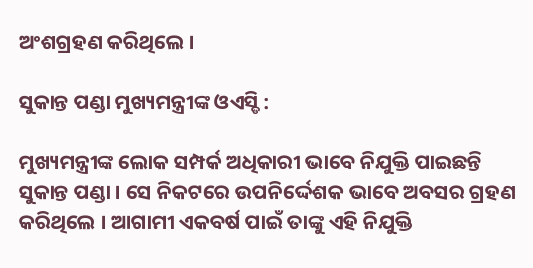ଅଂଶଗ୍ରହଣ କରିଥିଲେ ।

ସୁକାନ୍ତ ପଣ୍ଡା ମୁଖ୍ୟମନ୍ତ୍ରୀଙ୍କ ଓଏସ୍ଡି :

ମୁଖ୍ୟମନ୍ତ୍ରୀଙ୍କ ଲୋକ ସମ୍ପର୍କ ଅଧିକାରୀ ଭାବେ ନିଯୁକ୍ତି ପାଇଛନ୍ତି ସୁକାନ୍ତ ପଣ୍ଡା । ସେ ନିକଟରେ ଉପନିର୍ଦ୍ଦେଶକ ଭାବେ ଅବସର ଗ୍ରହଣ କରିଥିଲେ । ଆଗାମୀ ଏକବର୍ଷ ପାଇଁ ତାଙ୍କୁ ଏହି ନିଯୁକ୍ତି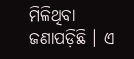ମିଳିଥିବା ଜଣାପଡ଼ିଛି । ଏ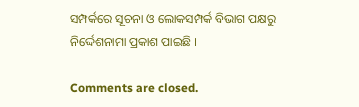ସମ୍ପର୍କରେ ସୂଚନା ଓ ଲୋକସମ୍ପର୍କ ବିଭାଗ ପକ୍ଷରୁ ନିର୍ଦ୍ଦେଶନାମା ପ୍ରକାଶ ପାଇଛି ।

Comments are closed.